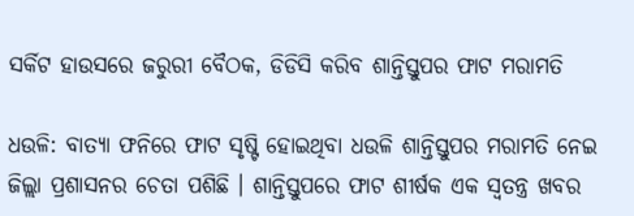ସର୍କିଟ ହାଉସରେ ଜରୁରୀ ବୈଠକ, ଡିଡିସି କରିବ ଶାନ୍ତିସ୍ତୁପର ଫାଟ ମରାମତି

ଧଉଳି: ବାତ୍ୟା ଫନିରେ ଫାଟ ସୃଷ୍ଟି ହୋଇଥିବା ଧଉଳି ଶାନ୍ତିସ୍ତୁପର ମରାମତି ନେଇ ଜିଲ୍ଲା ପ୍ରଶାସନର ଚେତା ପଶିଛି । ଶାନ୍ତିସ୍ତୁପରେ ଫାଟ ଶୀର୍ଷକ ଏକ ସ୍ବତନ୍ତ୍ର ଖବର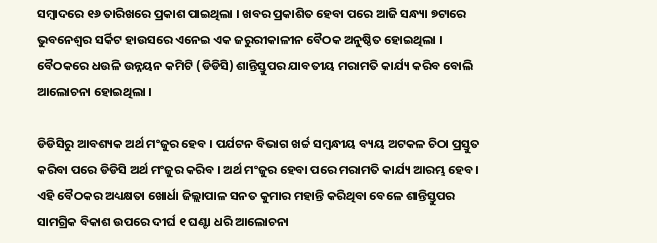ସମ୍ବାଦରେ ୧୬ ତାରିଖରେ ପ୍ରକାଶ ପାଇଥିଲା । ଖବର ପ୍ରକାଶିତ ହେବା ପରେ ଆଜି ସନ୍ଧ୍ୟା ୭ଟାରେ ଭୁବନେଶ୍ବର ସର୍କିଟ ହାଉସରେ ଏନେଇ ଏକ ଜରୁରୀକାଳୀନ ବୈଠକ ଅନୁଷ୍ଠିତ ହୋଇଥିଲା । ବୈଠକରେ ଧଉଳି ଉନ୍ନୟନ କମିଟି (ଡିଡିସି) ଶାନ୍ତିସ୍ତୁପର ଯାବତୀୟ ମରାମତି କାର୍ଯ୍ୟ କରିବ ବୋଲି ଆଲୋଚନା ହୋଇଥିଲା ।

ଡିଡିସିରୁ ଆବଶ୍ୟକ ଅର୍ଥ ମଂଜୁର ହେବ । ପର୍ଯଟନ ବିଭାଗ ଖର୍ଚ୍ଚ ସମ୍ବନ୍ଧୀୟ ବ୍ୟୟ ଅଟକଳ ଚିଠା ପ୍ରସ୍ତୁତ କରିବା ପରେ ଡିଡିସି ଅର୍ଥ ମଂଜୁର କରିବ । ଅର୍ଥ ମଂଜୁର ହେବା ପରେ ମରାମତି କାର୍ଯ୍ୟ ଆରମ୍ଭ ହେବ। ଏହି ବୈଠକର ଅଧ୍ୟକ୍ଷତା ଖୋର୍ଧା ଜିଲ୍ଲାପାଳ ସନତ କୁମାର ମହାନ୍ତି କରିଥିବା ବେଳେ ଶାନ୍ତିସ୍ତୁପର ସାମଗ୍ରିକ ବିକାଶ ‌ଉପରେ ଦୀର୍ଘ ୧ ଘଣ୍ଟା ଧରି ଆଲୋଚନା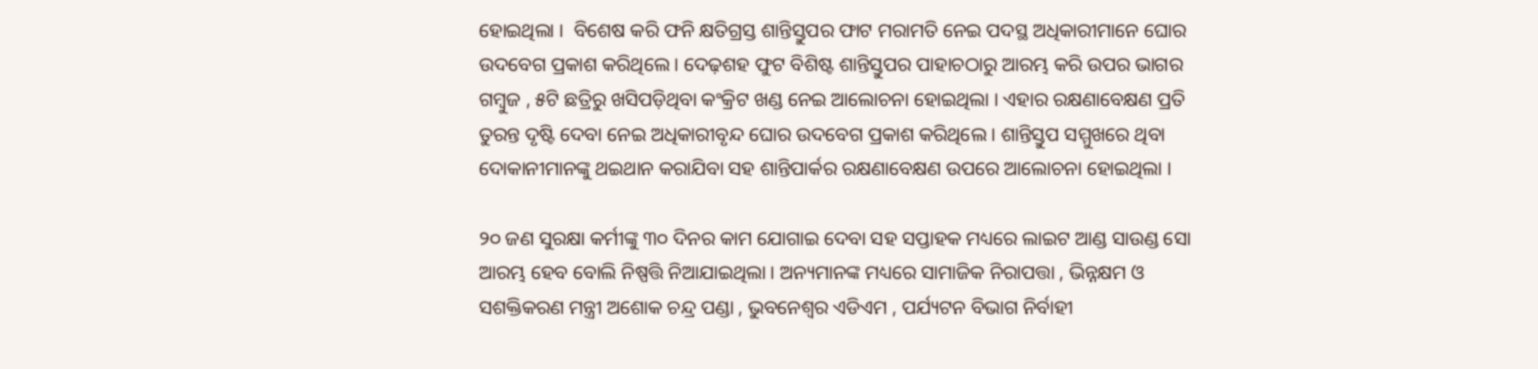ହୋଇଥିଲା ।  ବିଶେଷ କରି ଫନି କ୍ଷତିଗ୍ରସ୍ତ ଶାନ୍ତିସ୍ତୁପର ଫାଟ ମରାମତି ନେଇ ପଦସ୍ଥ ଅଧିକାରୀମାନେ ଘୋର ଉଦବେଗ ପ୍ରକାଶ କରିଥିଲେ । ଦେଢ଼ଶହ ଫୁଟ ବିଶିଷ୍ଟ ଶାନ୍ତିସ୍ତୁପର ପାହାଚଠାରୁ ଆରମ୍ଭ କରି ଉପର ଭାଗର ଗମ୍ବୁଜ , ୫ଟି ଛତ୍ରିରୁ ଖସିପଡ଼ିଥିବା କଂକ୍ରିଟ ଖଣ୍ଡ ନେଇ ଆଲୋଚନା ହୋଇଥିଲା । ଏହାର ରକ୍ଷଣାବେକ୍ଷଣ ପ୍ରତି ତୁରନ୍ତ ଦୃଷ୍ଟି ଦେବା ନେଇ ଅଧିକାରୀବୃନ୍ଦ ଘୋର ଉଦବେଗ ପ୍ରକାଶ କରିଥିଲେ । ଶାନ୍ତିସ୍ତୁପ ସମ୍ମୁଖରେ ଥିବା ଦୋକାନୀମାନଙ୍କୁ ଥଇଥାନ କରାଯିବା ସହ ଶାନ୍ତିପାର୍କର ରକ୍ଷଣାବେକ୍ଷଣ ଉପରେ ଆଲୋଚନା ହୋଇଥିଲା ।

୨୦ ଜଣ ସୁରକ୍ଷା କର୍ମୀଙ୍କୁ ୩୦ ଦିନର କାମ ଯୋଗାଇ ଦେବା ସହ ସପ୍ତାହକ ମଧ୍ୟରେ ଲାଇଟ ଆଣ୍ଡ ସାଉଣ୍ଡ ସୋ ଆରମ୍ଭ ହେବ ବୋଲି ନିଷ୍ପତ୍ତି ନିଆଯାଇଥିଲା । ଅନ୍ୟମାନଙ୍କ ମଧ୍ୟରେ ସାମାଜିକ ନିରାପତ୍ତା , ଭିନ୍ନକ୍ଷମ ଓ ସଶକ୍ତିକରଣ ମନ୍ତ୍ରୀ ଅଶୋକ ଚନ୍ଦ୍ର ପଣ୍ଡା , ଭୁବନେଶ୍ବର ଏଡିଏମ , ପର୍ଯ୍ୟଟନ ବିଭାଗ ନିର୍ବାହୀ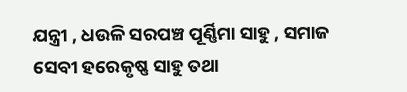ଯନ୍ତ୍ରୀ , ଧଉଳି ସରପଞ୍ଚ ପୂର୍ଣ୍ଣିମା ସାହୁ , ସମାଜ ସେବୀ ହରେକୃଷ୍ଣ ସାହୁ ତଥା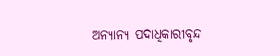ଅନ୍ୟାନ୍ୟ ପଦାଧିକାରୀବୃନ୍ଦ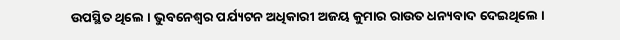ଉପସ୍ଥିତ ଥିଲେ । ଭୁବନେଶ୍ବର ପର୍ଯ୍ୟଟନ ଅଧିକାରୀ ଅଜୟ କୁମାର ରାଉତ ଧନ୍ୟବାଦ ଦେଇଥିଲେ ।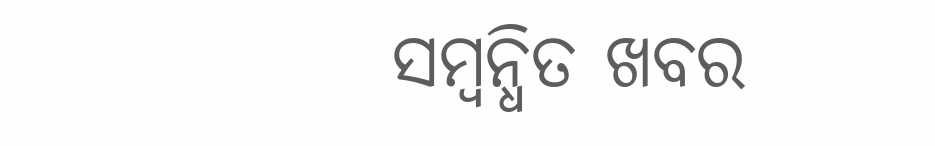ସମ୍ବନ୍ଧିତ ଖବର